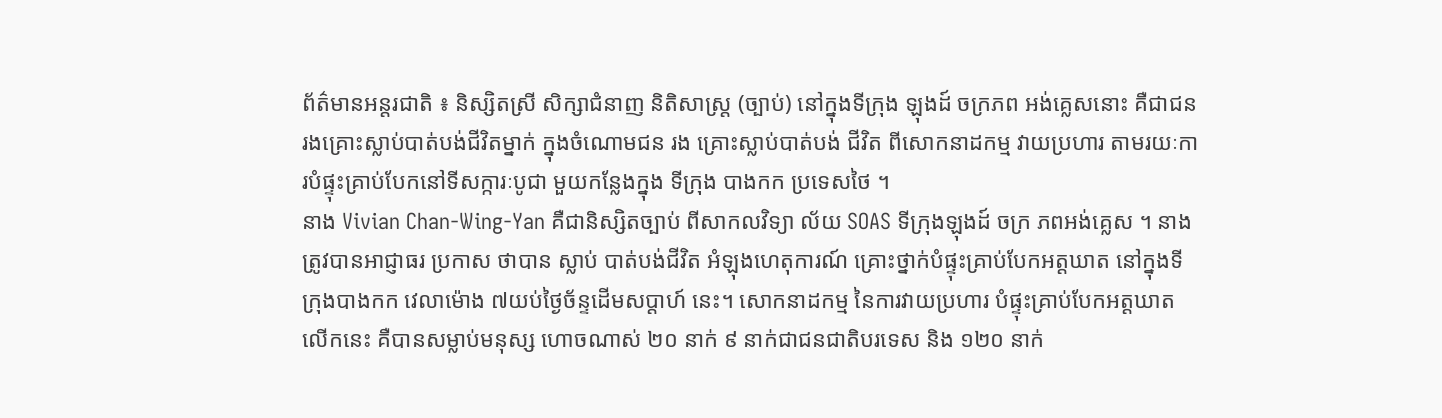ព័ត៌មានអន្តរជាតិ ៖ និស្សិតស្រី សិក្សាជំនាញ និតិសាស្រ្ត (ច្បាប់) នៅក្នុងទីក្រុង ឡុងដ៍ ចក្រភព អង់គ្លេសនោះ គឺជាជនរងគ្រោះស្លាប់បាត់បង់ជីវិតម្នាក់ ក្នុងចំណោមជន រង គ្រោះស្លាប់បាត់បង់ ជីវិត ពីសោកនាដកម្ម វាយប្រហារ តាមរយៈការបំផ្ទុះគ្រាប់បែកនៅទីសក្ការៈបូជា មួយកន្លែងក្នុង ទីក្រុង បាងកក ប្រទេសថៃ ។
នាង Vivian Chan-Wing-Yan គឺជានិស្សិតច្បាប់ ពីសាកលវិទ្យា ល័យ SOAS ទីក្រុងឡុងដ៍ ចក្រ ភពអង់គ្លេស ។ នាងត្រូវបានអាជ្ញាធរ ប្រកាស ថាបាន ស្លាប់ បាត់បង់ជីវិត អំឡុងហេតុការណ៍ គ្រោះថ្នាក់បំផ្ទុះគ្រាប់បែកអត្តឃាត នៅក្នុងទីក្រុងបាងកក វេលាម៉ោង ៧យប់ថ្ងៃច័ន្ទដើមសប្តាហ៍ នេះ។ សោកនាដកម្ម នៃការវាយប្រហារ បំផ្ទុះគ្រាប់បែកអត្តឃាតលើកនេះ គឺបានសម្លាប់មនុស្ស ហោចណាស់ ២០ នាក់ ៩ នាក់ជាជនជាតិបរទេស និង ១២០ នាក់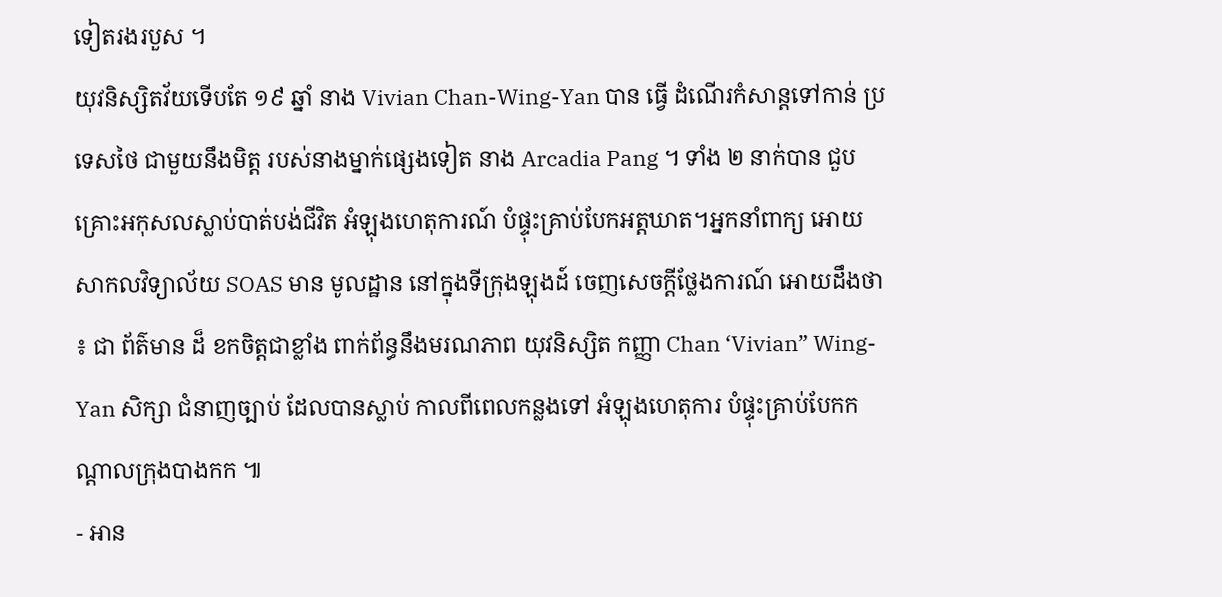ទៀតរងរបួស ។
យុវនិស្សិតវ័យទើបតែ ១៩ ឆ្នាំ នាង Vivian Chan-Wing-Yan បាន ធ្វើ ដំណើរកំសាន្តទៅកាន់ ប្រទេសថៃ ជាមួយនឹងមិត្ត របស់នាងម្នាក់ផ្សេងទៀត នាង Arcadia Pang ។ ទាំង ២ នាក់បាន ជួបគ្រោះអកុសលស្លាប់បាត់បង់ជីវិត អំឡុងហេតុការណ៍ បំផ្ទុះគ្រាប់បែកអត្តឃាត។អ្នកនាំពាក្យ អោយសាកលវិទ្យាល័យ SOAS មាន មូលដ្ឋាន នៅក្នុងទីក្រុងឡុងដ៍ ចេញសេចក្តីថ្លែងការណ៍ អោយដឹងថា ៖ ជា ព័ត៌មាន ដ៏ ខកចិត្តជាខ្លាំង ពាក់ព័ន្ធនឹងមរណភាព យុវនិស្សិត កញ្ញា Chan ‘Vivian” Wing-Yan សិក្សា ជំនាញច្បាប់ ដែលបានស្លាប់ កាលពីពេលកន្លងទៅ អំឡុងហេតុការ បំផ្ទុះគ្រាប់បែកកណ្តាលក្រុងបាងកក ៕
- អាន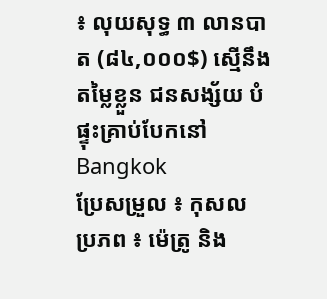៖ លុយសុទ្ធ ៣ លានបាត (៨៤,០០០$) ស្មើនឹងតម្លៃខ្លួន ជនសង្ស័យ បំផ្ទុះគ្រាប់បែកនៅ Bangkok
ប្រែសម្រួល ៖ កុសល
ប្រភព ៖ ម៉េត្រូ និង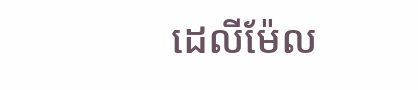ដេលីម៉ែល